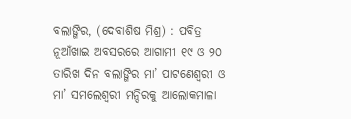ବଲାଙ୍ଗିର, (ଦେବାଶିଷ ମିଶ୍ର) : ପବିତ୍ର ନୂଆଁଖାଇ ଅବସରରେ ଆଗାମୀ ୧୯ ଓ ୨୦ ତାରିଖ ଦିନ ବଲାଙ୍ଗିର ମା’ ପାଟଣେଶ୍ୱରୀ ଓ ମା’ ସମଲେଶ୍ୱରୀ ମନ୍ଦିରକୁ ଆଲୋକମାଳା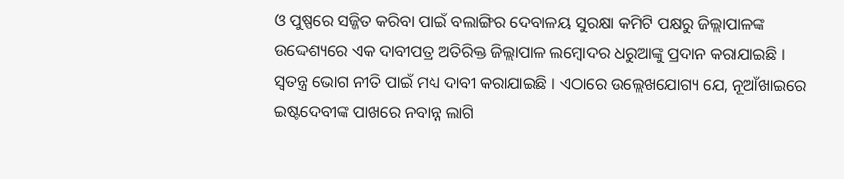ଓ ପୁଷ୍ପରେ ସଜ୍ଜିତ କରିବା ପାଇଁ ବଲାଙ୍ଗିର ଦେବାଳୟ ସୁରକ୍ଷା କମିଟି ପକ୍ଷରୁ ଜିଲ୍ଲାପାଳଙ୍କ ଉଦ୍ଦେଶ୍ୟରେ ଏକ ଦାବୀପତ୍ର ଅତିରିକ୍ତ ଜିଲ୍ଲାପାଳ ଲମ୍ବୋଦର ଧରୁଆଙ୍କୁ ପ୍ରଦାନ କରାଯାଇଛି । ସ୍ୱତନ୍ତ୍ର ଭୋଗ ନୀତି ପାଇଁ ମଧ୍ୟ ଦାବୀ କରାଯାଇଛି । ଏଠାରେ ଉଲ୍ଲେଖଯୋଗ୍ୟ ଯେ, ନୂଆଁଖାଇରେ ଇଷ୍ଟଦେବୀଙ୍କ ପାଖରେ ନବାନ୍ନ ଲାଗି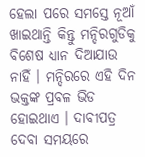ହେଲା ପରେ ସମସ୍ତେ ନୂଆଁ ଖାଇଥାନ୍ତି କିନ୍ତୁ ମନ୍ଦିରଗୁଡିକୁ ବିଶେଷ ଧ୍ୟାନ ଦିଆଯାଉ ନାହିଁ । ମନ୍ଦିରରେ ଏହି ଦିନ ଭକ୍ତଙ୍କ ପ୍ରବଳ ଭିଡ ହୋଇଥାଏ । ଦାବୀପତ୍ର ଦେବା ସମୟରେ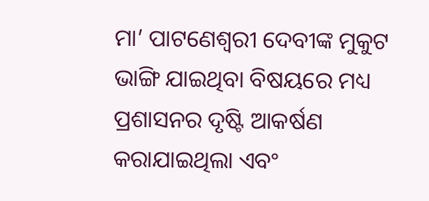ମା’ ପାଟଣେଶ୍ୱରୀ ଦେବୀଙ୍କ ମୁକୁଟ ଭାଙ୍ଗି ଯାଇଥିବା ବିଷୟରେ ମଧ୍ୟ ପ୍ରଶାସନର ଦୃଷ୍ଟି ଆକର୍ଷଣ କରାଯାଇଥିଲା ଏବଂ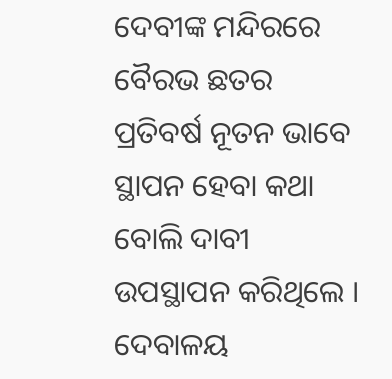ଦେବୀଙ୍କ ମନ୍ଦିରରେ ବୈରଭ ଛତର ପ୍ରତିବର୍ଷ ନୂତନ ଭାବେ ସ୍ଥାପନ ହେବା କଥା ବୋଲି ଦାବୀ ଉପସ୍ଥାପନ କରିଥିଲେ । ଦେବାଳୟ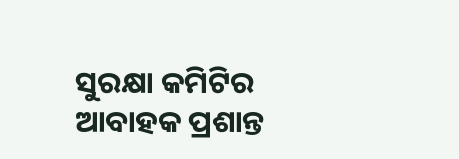ସୁରକ୍ଷା କମିଟିର ଆବାହକ ପ୍ରଶାନ୍ତ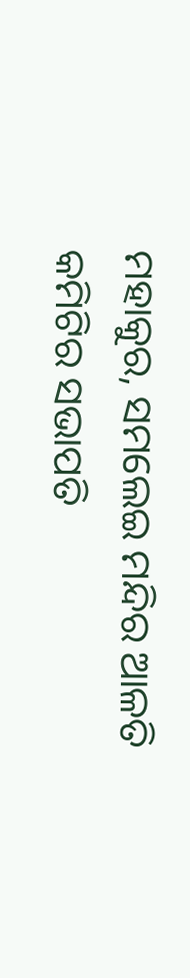ମହାକୁର, ସମଲେଇ ମନ୍ଦିର ଆଳତି କମିଟିର ସଭାପତି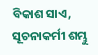ବିକାଶ ସାଏ, ସୂଚନାକର୍ମୀ ଶମ୍ଭୁ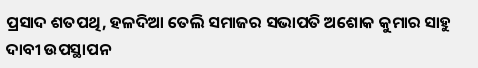ପ୍ରସାଦ ଶତପଥି, ହଳଦିଆ ତେଲି ସମାଜର ସଭାପତି ଅଶୋକ କୁମାର ସାହୁ ଦାବୀ ଉପସ୍ଥାପନ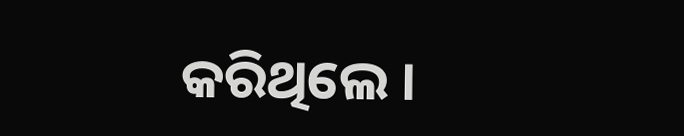କରିଥିଲେ ।